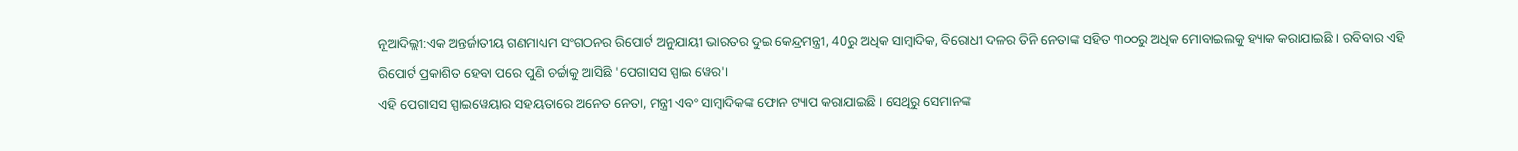ନୂଆଦିଲ୍ଲୀ:ଏକ ଅନ୍ତର୍ଜାତୀୟ ଗଣମାଧ୍ୟମ ସଂଗଠନର ରିପୋର୍ଟ ଅନୁଯାୟୀ ଭାରତର ଦୁଇ କେନ୍ଦ୍ରମନ୍ତ୍ରୀ, 40ରୁ ଅଧିକ ସାମ୍ବାଦିକ, ବିରୋଧୀ ଦଳର ତିନି ନେତାଙ୍କ ସହିତ ୩୦୦ରୁ ଅଧିକ ମୋବାଇଲକୁ ହ୍ୟାକ କରାଯାଇଛି । ରବିବାର ଏହି ରିପୋର୍ଟ ପ୍ରକାଶିତ ହେବା ପରେ ପୁଣି ଚର୍ଚ୍ଚାକୁ ଆସିଛି 'ପେଗାସସ ସ୍ପାଇ ୱେର'।
ଏହି ପେଗାସସ ସ୍ପାଇୱେୟାର ସହୟତାରେ ଅନେତ ନେତା, ମନ୍ତ୍ରୀ ଏବଂ ସାମ୍ବାଦିକଙ୍କ ଫୋନ ଟ୍ୟାପ କରାଯାଇଛି । ସେଥିରୁ ସେମାନଙ୍କ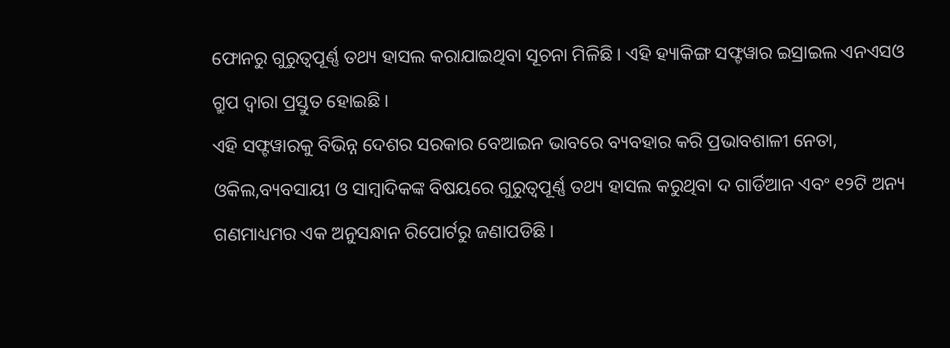ଫୋନରୁ ଗୁରୁତ୍ବପୂର୍ଣ୍ଣ ତଥ୍ୟ ହାସଲ କରାଯାଇଥିବା ସୂଚନା ମିଳିଛି । ଏହି ହ୍ୟାକିଙ୍ଗ ସଫ୍ଟୱାର ଇସ୍ରାଇଲ ଏନଏସଓ ଗ୍ରୁପ ଦ୍ବାରା ପ୍ରସ୍ତୁତ ହୋଇଛି ।
ଏହି ସଫ୍ଟୱାରକୁ ବିଭିନ୍ନ ଦେଶର ସରକାର ବେଆଇନ ଭାବରେ ବ୍ୟବହାର କରି ପ୍ରଭାବଶାଳୀ ନେତା, ଓକିଲ,ବ୍ୟବସାୟୀ ଓ ସାମ୍ବାଦିକଙ୍କ ବିଷୟରେ ଗୁରୁତ୍ବପୂର୍ଣ୍ଣ ତଥ୍ୟ ହାସଲ କରୁଥିବା ଦ ଗାର୍ଡିଆନ ଏବଂ ୧୨ଟି ଅନ୍ୟ ଗଣମାଧ୍ୟମର ଏକ ଅନୁସନ୍ଧାନ ରିପୋର୍ଟରୁ ଜଣାପଡିଛି।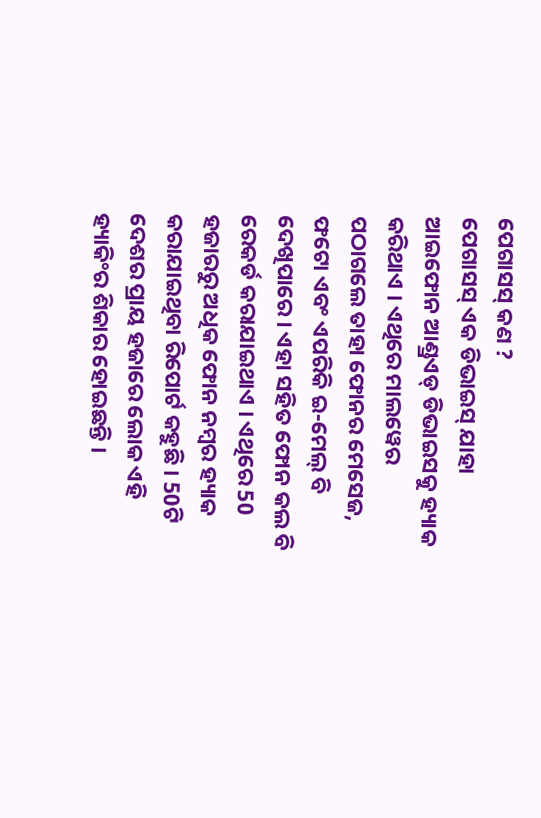ପେଗାସସ୍ କଣ ?
ପେଗାସସ୍ ଏକ ଡିଭାଇସ୍ ଯାହା ଆଇଫୋନ ଆଣ୍ଡ୍ରଏଡ୍ ଡିଭାଇସକୁ ହ୍ୟାକ କରିଥାଏ । ଏଥିରେ ମାଲୱେର ପଠାଗଲେ ତାହା ଫୋନର ମେସେଜ, ଫଟୋ ଏବଂ ଏପରିକି ଇ-ମେଲ୍ ବି ଦେଖିପାରେ । ଏହା ସହିତ ଫୋନ କଲ ବି ରେକର୍ଡ କରାଯାଇଥାଏ । ଏଥିରେ 50 ହଜାରରୁ ଅଧିକ ଫୋନ ନମ୍ବର ହ୍ୟାକ କରାଯାଇଥିବା ରିପୋର୍ଟ କହୁଛି । 50ଟି ଦେଶର ପ୍ରାୟ ହଜାରେ ଲୋକ ଏହି ହ୍ୟାକିଂର ଶିକାର ହୋଇଛନ୍ତି ।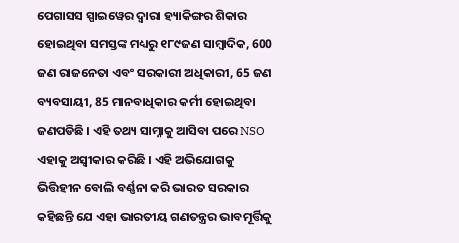ପେଗାସସ ସ୍ପାଇୱେର ଦ୍ବାରା ହ୍ୟାକିଙ୍ଗର ଶିକାର ହୋଇଥିବା ସମସ୍ତଙ୍କ ମଧ୍ୟରୁ ୧୮୯ଜଣ ସାମ୍ବାଦିକ, 600 ଜଣ ରାଜନେତା ଏବଂ ସରକାରୀ ଅଧିକାରୀ, 65 ଜଣ ବ୍ୟବସାୟୀ, 85 ମାନବାଧିକାର କର୍ମୀ ହୋଇଥିବା ଜଣପଡିଛି । ଏହି ତଥ୍ୟ ସାମ୍ନାକୁ ଆସିବା ପରେ NSO ଏହାକୁ ଅସ୍ବୀକାର କରିଛି । ଏହି ଅଭିଯୋଗକୁ ଭିତ୍ତିହୀନ ବୋଲି ବର୍ଣ୍ଣନା କରି ଭାରତ ସରକାର କହିଛନ୍ତି ଯେ ଏହା ଭାରତୀୟ ଗଣତନ୍ତ୍ରର ଭାବମୂର୍ତ୍ତିକୁ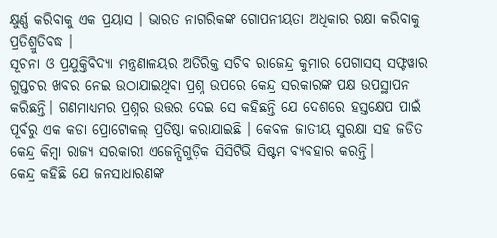କ୍ଷୁର୍ଣ୍ଣ କରିବାକୁ ଏକ ପ୍ରୟାସ । ଭାରତ ନାଗରିକଙ୍କ ଗୋପନୀୟତା ଅଧିକାର ରକ୍ଷା କରିବାକୁ ପ୍ରତିଶ୍ରୁତିବଦ୍ଧ ।
ସୂଚନା ଓ ପ୍ରଯୁକ୍ତିବିଦ୍ୟା ମନ୍ତ୍ରଣାଳୟର ଅତିରିକ୍ତ ସଚିବ ରାଜେନ୍ଦ୍ର କୁମାର ପେଗାସସ୍ ସଫ୍ଟୱାର ଗୁପ୍ତଚର ଖବର ନେଇ ଉଠାଯାଇଥିବା ପ୍ରଶ୍ନ ଉପରେ କେନ୍ଦ୍ର ସରକାରଙ୍କ ପକ୍ଷ ଉପସ୍ଥାପନ କରିଛନ୍ତି। ଗଣମାଧ୍ୟମର ପ୍ରଶ୍ନର ଉତ୍ତର ଦେଇ ସେ କହିଛନ୍ତି ଯେ ଦେଶରେ ହସ୍ତକ୍ଷେପ ପାଇଁ ପୂର୍ବରୁ ଏକ କଡା ପ୍ରୋଟୋକଲ୍ ପ୍ରତିଷ୍ଠା କରାଯାଇଛି । କେବଳ ଜାତୀୟ ସୁରକ୍ଷା ସହ ଜଡିତ କେନ୍ଦ୍ର କିମ୍ବା ରାଜ୍ୟ ସରକାରୀ ଏଜେନ୍ସିଗୁଡ଼ିକ ସିସିଟିଭି ସିଷ୍ଟମ ବ୍ୟବହାର କରନ୍ତି।
କେନ୍ଦ୍ର କହିଛି ଯେ ଜନସାଧାରଣଙ୍କ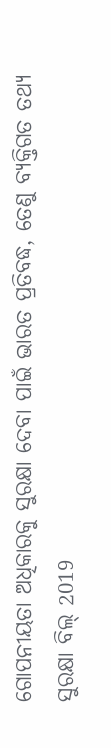ଗୋପନୀୟତା ଅଧିକାରକୁ ସୁରକ୍ଷା ଦେବା ପାଇଁ ଭାରତ ପ୍ରତିବଦ୍ଧ, ତେଣୁ ବ୍ୟକ୍ତିଗତ ତଥ୍ୟ ସୁରକ୍ଷା ବିଲ୍ 2019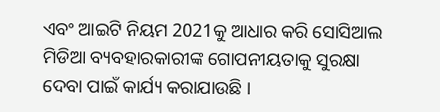ଏବଂ ଆଇଟି ନିୟମ 2021କୁ ଆଧାର କରି ସୋସିଆଲ ମିଡିଆ ବ୍ୟବହାରକାରୀଙ୍କ ଗୋପନୀୟତାକୁ ସୁରକ୍ଷା ଦେବା ପାଇଁ କାର୍ଯ୍ୟ କରାଯାଉଛି ।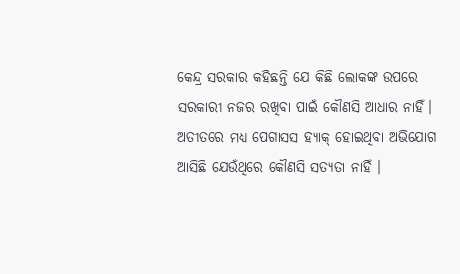କେନ୍ଦ୍ର ସରକାର କହିଛନ୍ତି ଯେ କିଛି ଲୋକଙ୍କ ଉପରେ ସରକାରୀ ନଜର ରଖିବା ପାଇଁ କୌଣସି ଆଧାର ନାହିଁ। ଅତୀତରେ ମଧ୍ୟ ପେଗାସସ ହ୍ୟାକ୍ ହୋଇଥିବା ଅଭିଯୋଗ ଆସିଛି ଯେଉଁଥିରେ କୌଣସି ସତ୍ୟତା ନାହିଁ ।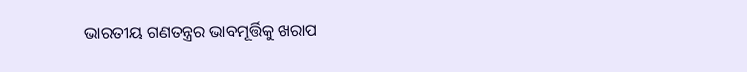ଭାରତୀୟ ଗଣତନ୍ତ୍ରର ଭାବମୂର୍ତ୍ତିକୁ ଖରାପ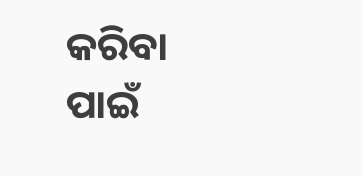କରିବା ପାଇଁ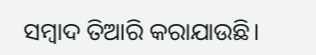ସମ୍ବାଦ ତିଆରି କରାଯାଉଛି।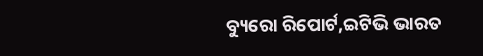ବ୍ୟୁରୋ ରିପୋର୍ଟ,ଇଟିଭି ଭାରତ